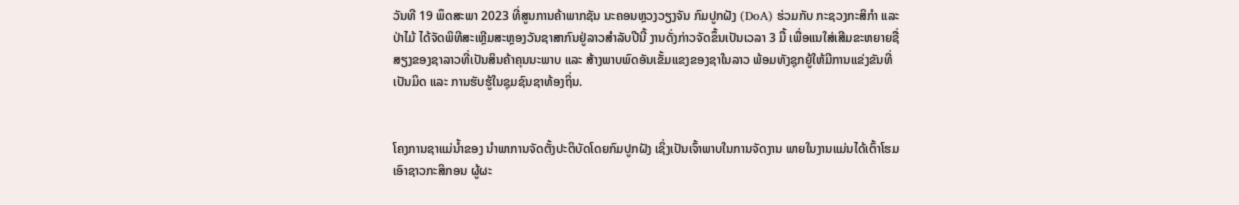ວັນທີ 19 ພຶດສະພາ 2023 ທີ່ສູນການຄ້າພາກຊັນ ນະຄອນຫຼວງວຽງຈັນ ກົມປູກຝັງ (DoA) ຮ່ວມກັບ ກະຊວງກະສິກຳ ແລະ ປ່າໄມ້ ໄດ້ຈັດພິທີສະເຫຼີມສະຫຼອງວັນຊາສາກົນຢູ່ລາວສຳລັບປີນີ້ ງານດັ່ງກ່າວຈັດຂຶ້ນເປັນເວລາ 3 ມື້ ເພື່ອແນໃສ່ເສີມຂະຫຍາຍຊື່ສຽງຂອງຊາລາວທີ່ເປັນສິນຄ້າຄຸນນະພາບ ແລະ ສ້າງພາບພົດອັນເຂັ້ມແຂງຂອງຊາໃນລາວ ພ້ອມທັງຊຸກຍູ້ໃຫ້ມີການແຂ່ງຂັນທີ່ເປັນມິດ ແລະ ການຮັບຮູ້ໃນຊຸມຊົນຊາທ້ອງຖິ່ນ.


ໂຄງການຊາແມ່ນໍ້າຂອງ ນໍາພາການຈັດຕັ້ງປະຕິບັດໂດຍກົມປູກຝັງ ເຊິ່ງເປັນເຈົ້າພາບໃນການຈັດງານ ພາຍໃນງານແມ່ນໄດ້ເຕົ້າໂຮມເອົາຊາວກະສິກອນ ຜູ້ຜະ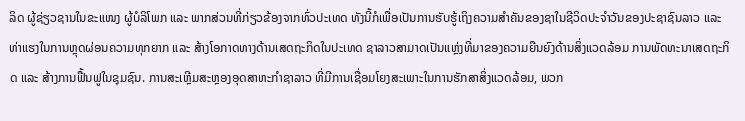ລິດ ຜູ້ຊ່ຽວຊານໃນຂະແໜງ ຜູ້ບໍລິໂພກ ແລະ ພາກສ່ວນທີ່ກ່ຽວຂ້ອງຈາກທົ່ວປະເທດ ທັງນີ້ກໍເພື່ອເປັນການຮັບຮູ້ເຖິງຄວາມສຳຄັນຂອງຊາໃນຊີວິດປະຈຳວັນຂອງປະຊາຊົນລາວ ແລະ ທ່າແຮງໃນການຫຼຸດຜ່ອນຄວາມທຸກຍາກ ແລະ ສ້າງໂອກາດທາງດ້ານເສດຖະກິດໃນປະເທດ ຊາລາວສາມາດເປັນແຫຼ່ງທີ່ມາຂອງຄວາມຍືນຍົງດ້ານສິ່ງແວດລ້ອມ ການພັດທະນາເສດຖະກິດ ແລະ ສ້າງການຟື້ນຟູໃນຊຸມຊົນ. ການສະເຫຼີມສະຫຼອງອຸດສາຫະກຳຊາລາວ ທີ່ມີການເຊື່ອມໂຍງສະເພາະໃນການຮັກສາສິ່ງແວດລ້ອມ, ພວກ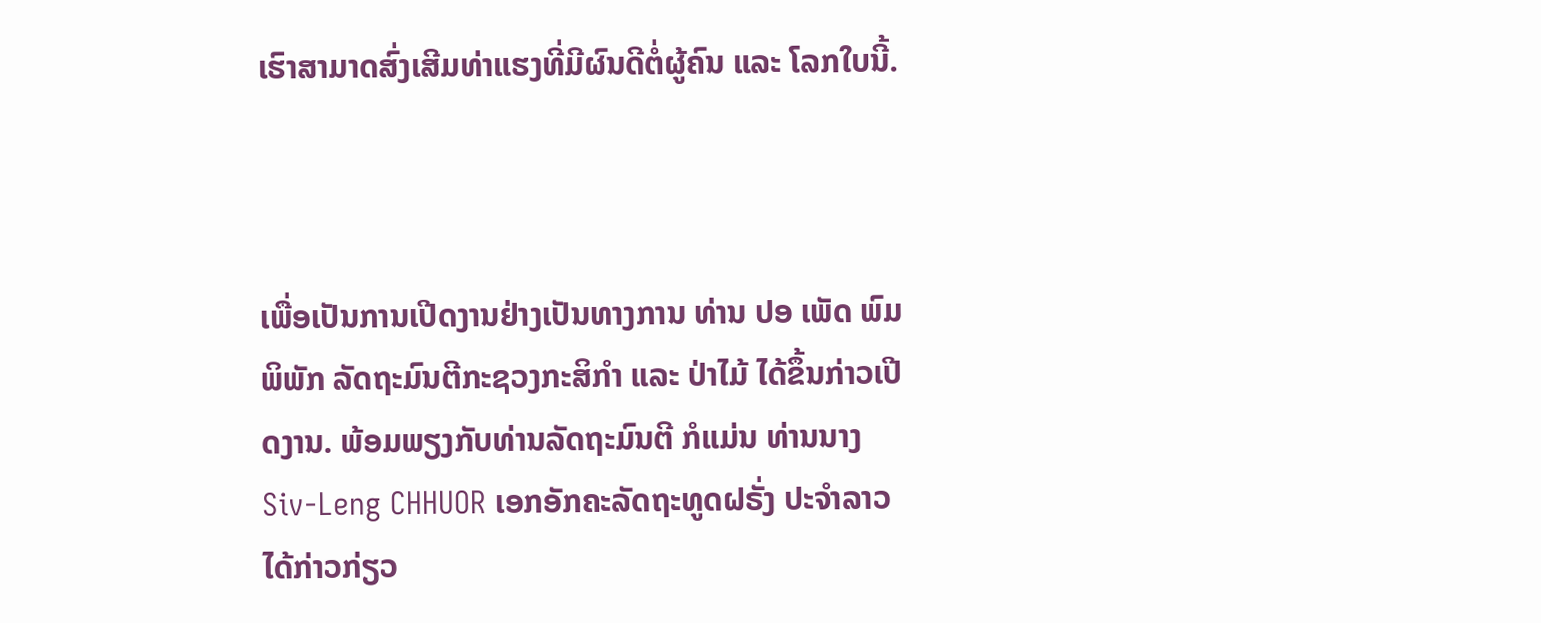ເຮົາສາມາດສົ່ງເສີມທ່າແຮງທີ່ມີຜົນດີຕໍ່ຜູ້ຄົນ ແລະ ໂລກໃບນີ້.



ເພື່ອເປັນການເປີດງານຢ່າງເປັນທາງການ ທ່ານ ປອ ເພັດ ພົມພິພັກ ລັດຖະມົນຕີກະຊວງກະສິກຳ ແລະ ປ່າໄມ້ ໄດ້ຂຶ້ນກ່າວເປີດງານ. ພ້ອມພຽງກັບທ່ານລັດຖະມົນຕີ ກໍແມ່ນ ທ່ານນາງ Siv-Leng CHHUOR ເອກອັກຄະລັດຖະທູດຝຣັ່ງ ປະຈຳລາວ ໄດ້ກ່າວກ່ຽວ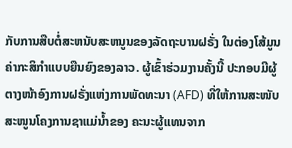ກັບການສືບຕໍ່ສະຫນັບສະຫນູນຂອງລັດຖະບານຝຣັ່ງ ໃນຕ່ອງໂສ້ມູນຄ່າກະສິກຳແບບຍືນຍົງຂອງລາວ. ຜູ້ເຂົ້າຮ່ວມງານຄັ້ງນີ້ ປະກອບມີຜູ້ຕາງໜ້າອົງການຝຣັ່ງແຫ່ງການພັດທະນາ (AFD) ທີ່ໃຫ້ການສະໜັບສະໜູນໂຄງການຊາແມ່ນໍ້າຂອງ ຄະນະຜູ້ແທນຈາກ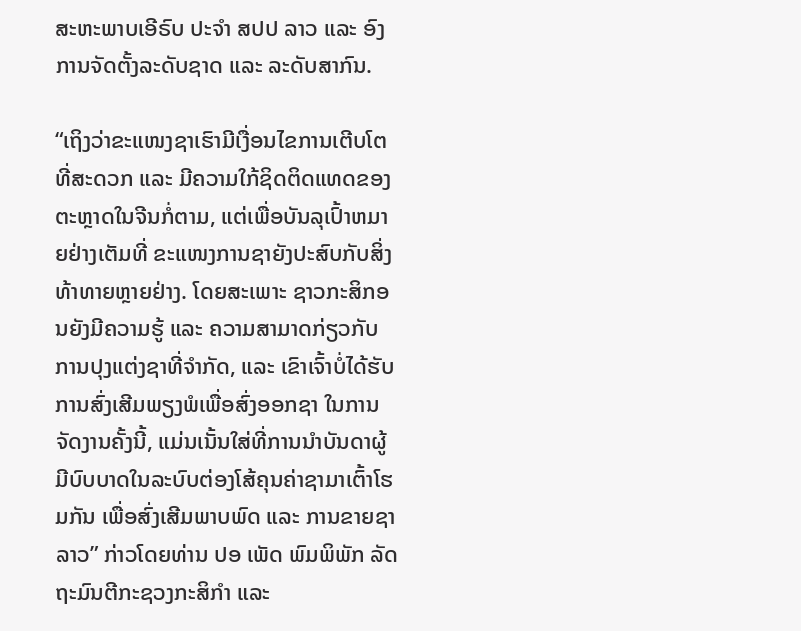ສະຫະພາບເອີຣົບ ປະຈໍາ ສປປ ລາວ ແລະ ອົງການຈັດຕັ້ງລະດັບຊາດ ແລະ ລະດັບສາກົນ.

“ເຖິງວ່າຂະແໜງຊາເຮົາມີເງື່ອນໄຂການເຕີບໂຕທີ່ສະດວກ ແລະ ມີຄວາມໃກ້ຊິດຕິດແທດຂອງຕະຫຼາດໃນຈີນກໍ່ຕາມ, ແຕ່ເພື່ອບັນລຸເປົ້າຫມາຍຢ່າງເຕັມທີ່ ຂະແໜງການຊາຍັງປະສົບກັບສິ່ງທ້າທາຍຫຼາຍຢ່າງ. ໂດຍສະເພາະ ຊາວກະສິກອນຍັງມີຄວາມຮູ້ ແລະ ຄວາມສາມາດກ່ຽວກັບການປຸງແຕ່ງຊາທີ່ຈຳກັດ, ແລະ ເຂົາເຈົ້າບໍ່ໄດ້ຮັບການສົ່ງເສີມພຽງພໍເພື່ອສົ່ງອອກຊາ ໃນການຈັດງານຄັ້ງນີ້, ແມ່ນເນັ້ນໃສ່ທີ່ການນຳບັນດາຜູ້ມີບົບບາດໃນລະບົບຕ່ອງໂສ້ຄຸນຄ່າຊາມາເຕົ້າໂຮມກັນ ເພື່ອສົ່ງເສີມພາບພົດ ແລະ ການຂາຍຊາລາວ” ກ່າວໂດຍທ່ານ ປອ ເພັດ ພົມພິພັກ ລັດຖະມົນຕີກະຊວງກະສິກຳ ແລະ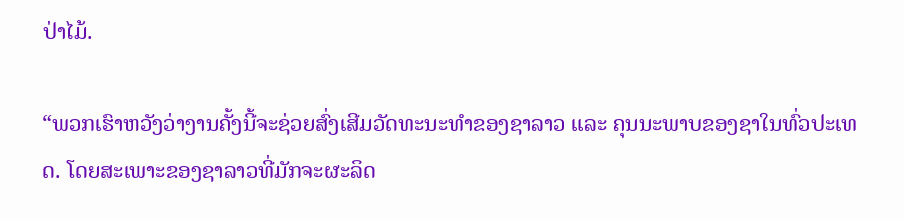ປ່າໄມ້.

“ພວກເຮົາຫວັງວ່າງານຄັ້ງນີ້ຈະຊ່ວຍສົ່ງເສີມວັດທະນະທຳຂອງຊາລາວ ແລະ ຄຸນນະພາບຂອງຊາໃນທົ່ວປະເທດ. ໂດຍສະເພາະຂອງຊາລາວທີ່ມັກຈະຜະລິດ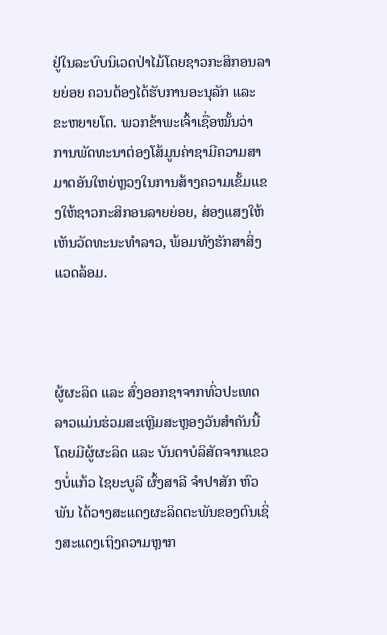ຢູ່ໃນລະບົບນິເວດປ່າໄມ້ໂດຍຊາວກະສິກອນລາຍຍ່ອຍ ຄວນຕ້ອງໄດ້ຮັບການອະນຸລັກ ແລະ ຂະຫຍາຍໂຕ. ພວກຂ້າພະເຈົ້າເຊື່ອໝັ້ນວ່າ ການພັດທະນາຕ່ອງໂສ້ມູນຄ່າຊາມີຄວາມສາມາດອັນໃຫຍ່ຫຼວງໃນການສ້າງຄວາມເຂັ້ມແຂງໃຫ້ຊາວກະສິກອນລາຍຍ່ອຍ, ສ່ອງແສງໃຫ້ເຫັນວັດທະນະທຳລາວ, ພ້ອມທັງຮັກສາສິ່ງແວດລ້ອມ.



ຜູ້ຜະລິດ ແລະ ສົ່ງອອກຊາຈາກທົ່ວປະເທດລາວແມ່ນຮ່ວມສະເຫຼີມສະຫຼອງວັນສໍາຄັນນີ້ ໂດຍມີຜູ້ຜະລິດ ແລະ ບັນດາບໍລິສັດຈາກແຂວງບໍ່ແກ້ວ ໄຊຍະບູລີ ຜົ້ງສາລີ ຈຳປາສັກ ຫົວພັນ ໄດ້ວາງສະແດງຜະລິດຕະພັນຂອງຕົນເຊິ່ງສະແດງເຖິງຄວາມຫຼາກ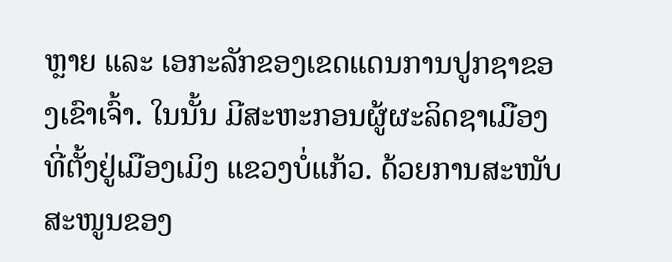ຫຼາຍ ແລະ ເອກະລັກຂອງເຂດແດນການປູກຊາຂອງເຂົາເຈົ້າ. ໃນນັ້ນ ມີສະຫະກອນຜູ້ຜະລິດຊາເມືອງ ທີ່ຕັ້ງຢູ່ເມືອງເມິງ ແຂວງບໍ່ແກ້ວ. ດ້ວຍການສະໜັບສະໜູນຂອງ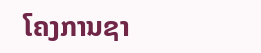ໂຄງການຊາ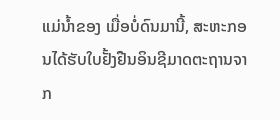ແມ່ນ້ຳຂອງ ເມື່ອບໍ່ດົນມານີ້, ສະຫະກອນໄດ້ຮັບໃບຢັ້ງຢືນອິນຊີມາດຕະຖານຈາກ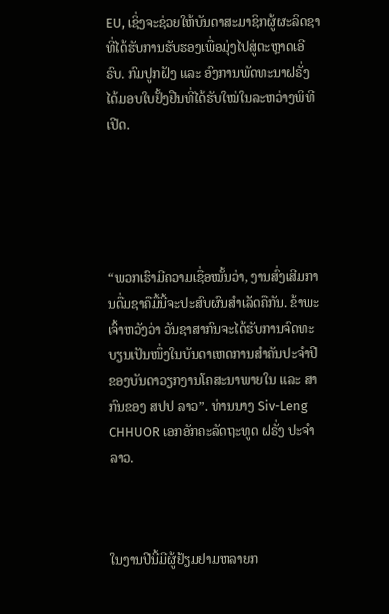EU, ເຊິ່ງຈະຊ່ວຍໃຫ້ບັນດາສະມາຊິກຜູ້ຜະລິດຊາທີ່ໄດ້ຮັບການຮັບຮອງເພື່ອມຸ່ງໄປສູ່ຕະຫຼາດເອີຣົບ. ກົມປູກຝັງ ແລະ ອົງການພັດທະນາຝຣັ່ງ ໄດ້ມອບໃບຢັ້ງຢືນທີ່ໄດ້ຮັບໃໝ່ໃນລະຫວ່າງພິທີເປີດ.





“ພວກເຮົາມີຄວາມເຊື່ອໝັ້ນວ່າ, ງານສົ່ງເສີມການດື່ມຊາຄືມື້ນີ້ຈະປະສົບຜົນສຳເລັດຄືກັນ. ຂ້າພະເຈົ້າຫວັງວ່າ ວັນຊາສາກົນຈະໄດ້ຮັບການຈົດທະບຽນເປັນໜຶ່ງໃນບັນດາເຫດການສຳຄັນປະຈຳປີຂອງບັນດາວຽກງານໂຄສະນາພາຍໃນ ແລະ ສາກົນຂອງ ສປປ ລາວ”. ທ່ານນາງ Siv-Leng CHHUOR ເອກອັກຄະລັດຖະທູດ ຝຣັ່ງ ປະຈຳລາວ.



ໃນງານປີນີ້ມີຜູ້ຢ້ຽມຢາມຫລາຍກ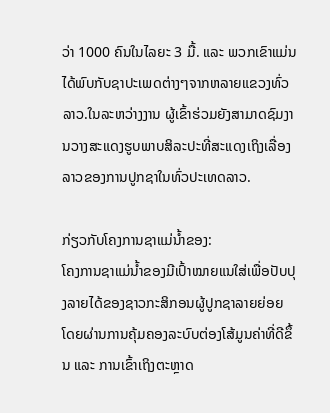ວ່າ 1000 ຄົນໃນໄລຍະ 3 ມື້. ແລະ ພວກເຂົາແມ່ນໄດ້ພົບກັບຊາປະເພດຕ່າງໆຈາກຫລາຍແຂວງທົ່ວລາວ.ໃນລະຫວ່າງງານ ຜູ້ເຂົ້າຮ່ວມຍັງສາມາດຊົມງານວາງສະແດງຮູບພາບສິລະປະທີ່ສະແດງເຖິງເລື່ອງລາວຂອງການປູກຊາໃນທົ່ວປະເທດລາວ.

ກ່ຽວກັບໂຄງການຊາແມ່ນໍ້າຂອງ:
ໂຄງການຊາແມ່ນ້ຳຂອງມີເປົ້າໝາຍແນໃສ່ເພື່ອປັບປຸງລາຍໄດ້ຂອງຊາວກະສິກອນຜູ້ປູກຊາລາຍຍ່ອຍ ໂດຍຜ່ານການຄຸ້ມຄອງລະບົບຕ່ອງໂສ້ມູນຄ່າທີ່ດີຂຶ້ນ ແລະ ການເຂົ້າເຖິງຕະຫຼາດ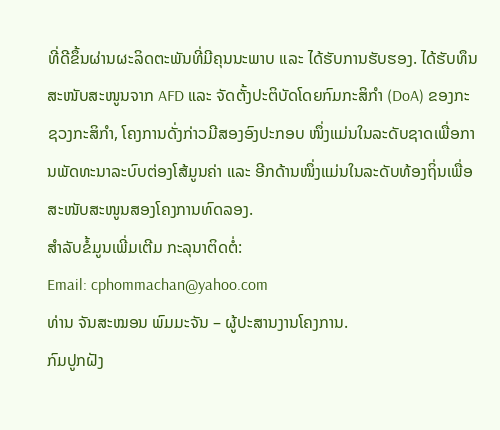ທີ່ດີຂຶ້ນຜ່ານຜະລິດຕະພັນທີ່ມີຄຸນນະພາບ ແລະ ໄດ້ຮັບການຮັບຮອງ. ໄດ້ຮັບທຶນສະໜັບສະໜູນຈາກ AFD ແລະ ຈັດຕັ້ງປະຕິບັດໂດຍກົມກະສິກໍາ (DoA) ຂອງກະຊວງກະສິກໍາ, ໂຄງການດັ່ງກ່າວມີສອງອົງປະກອບ ໜຶ່ງແມ່ນໃນລະດັບຊາດເພື່ອການພັດທະນາລະບົບຕ່ອງໂສ້ມູນຄ່າ ແລະ ອີກດ້ານໜຶ່ງແມ່ນໃນລະດັບທ້ອງຖິ່ນເພື່ອສະໜັບສະໜູນສອງໂຄງການທົດລອງ.
ສຳລັບຂໍ້ມູນເພີ່ມເຕີມ ກະລຸນາຕິດຕໍ່:
Email: cphommachan@yahoo.com
ທ່ານ ຈັນສະໝອນ ພົມມະຈັນ – ຜູ້ປະສານງານໂຄງການ.
ກົມປູກຝັງ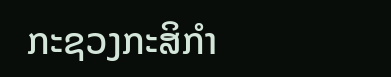ກະຊວງກະສິກໍາ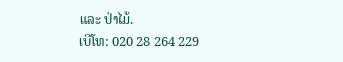ແລະ ປ່າໄມ້.
ເບີໂທ: 020 28 264 229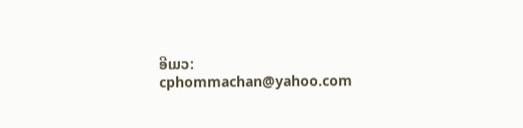ອີເມວ: cphommachan@yahoo.com